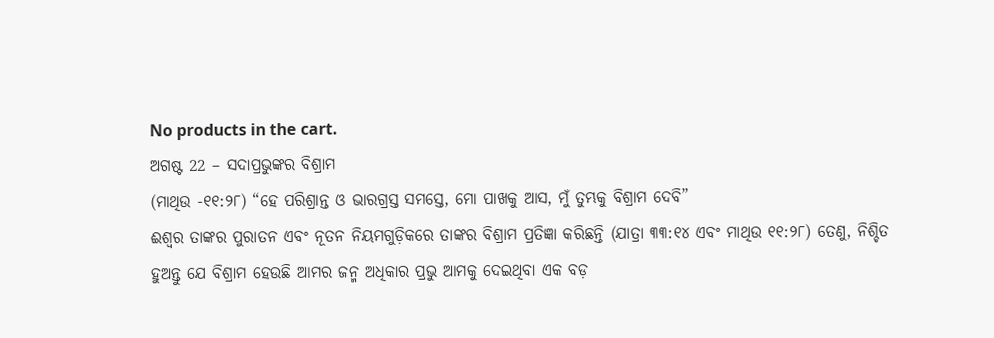No products in the cart.
ଅଗଷ୍ଟ 22 – ସଦାପ୍ରଭୁଙ୍କର ବିଶ୍ରାମ
(ମାଥିଉ -୧୧:୨୮) “ହେ ପରିଶ୍ରାନ୍ତ ଓ ଭାରଗ୍ରସ୍ତ ସମସ୍ତେ, ମୋ ପାଖକୁ ଆସ, ମୁଁ ତୁମ୍ଭକୁ ବିଶ୍ରାମ ଦେବି”
ଈଶ୍ବର ତାଙ୍କର ପୁରାତନ ଏବଂ ନୂତନ ନିୟମଗୁଡ଼ିକରେ ତାଙ୍କର ବିଶ୍ରାମ ପ୍ରତିଜ୍ଞା କରିଛନ୍ତି (ଯାତ୍ରା ୩୩:୧୪ ଏବଂ ମାଥିଉ ୧୧:୨୮) ତେଣୁ, ନିଶ୍ଚିତ ହୁଅନ୍ତୁ ଯେ ବିଶ୍ରାମ ହେଉଛି ଆମର ଜନ୍ମ ଅଧିକାର ପ୍ରଭୁ ଆମକୁ ଦେଇଥିବା ଏକ ବଡ଼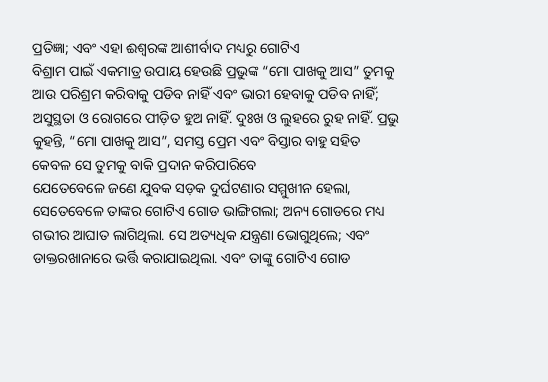ପ୍ରତିଜ୍ଞା; ଏବଂ ଏହା ଈଶ୍ୱରଙ୍କ ଆଶୀର୍ବାଦ ମଧ୍ୟରୁ ଗୋଟିଏ
ବିଶ୍ରାମ ପାଇଁ ଏକମାତ୍ର ଉପାୟ ହେଉଛି ପ୍ରଭୁଙ୍କ “ମୋ ପାଖକୁ ଆସ” ତୁମକୁ ଆଉ ପରିଶ୍ରମ କରିବାକୁ ପଡିବ ନାହିଁ ଏବଂ ଭାରୀ ହେବାକୁ ପଡିବ ନାହିଁ; ଅସୁସ୍ଥତା ଓ ରୋଗରେ ପୀଡ଼ିତ ହୁଅ ନାହିଁ. ଦୁଃଖ ଓ ଲୁହରେ ରୁହ ନାହିଁ. ପ୍ରଭୁ କୁହନ୍ତି, “ମୋ ପାଖକୁ ଆସ”, ସମସ୍ତ ପ୍ରେମ ଏବଂ ବିସ୍ତାର ବାହୁ ସହିତ କେବଳ ସେ ତୁମକୁ ବାକି ପ୍ରଦାନ କରିପାରିବେ
ଯେତେବେଳେ ଜଣେ ଯୁବକ ସଡ଼କ ଦୁର୍ଘଟଣାର ସମ୍ମୁଖୀନ ହେଲା, ସେତେବେଳେ ତାଙ୍କର ଗୋଟିଏ ଗୋଡ ଭାଙ୍ଗିଗଲା; ଅନ୍ୟ ଗୋଡରେ ମଧ୍ୟ ଗଭୀର ଆଘାତ ଲାଗିଥିଲା. ସେ ଅତ୍ୟଧିକ ଯନ୍ତ୍ରଣା ଭୋଗୁଥିଲେ; ଏବଂ ଡାକ୍ତରଖାନାରେ ଭର୍ତ୍ତି କରାଯାଇଥିଲା. ଏବଂ ତାଙ୍କୁ ଗୋଟିଏ ଗୋଡ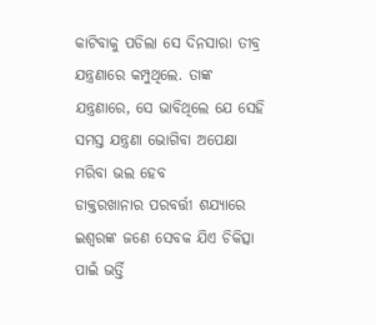କାଟିବାକୁ ପଡିଲା ସେ ଦିନସାରା ତୀବ୍ର ଯନ୍ତ୍ରଣାରେ କମ୍ପୁଥିଲେ. ତାଙ୍କ ଯନ୍ତ୍ରଣାରେ, ସେ ଭାବିଥିଲେ ଯେ ସେହି ସମସ୍ତ ଯନ୍ତ୍ରଣା ଭୋଗିବା ଅପେକ୍ଷା ମରିବା ଭଲ ହେବ
ଡାକ୍ତରଖାନାର ପରବର୍ତ୍ତୀ ଶଯ୍ୟାରେ ଇଶ୍ଵରଙ୍କ ଜଣେ ସେବକ ଯିଏ ଚିକିତ୍ସା ପାଇଁ ଭର୍ତ୍ତି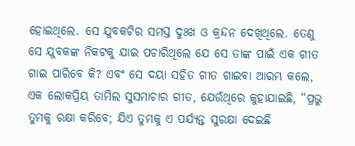ହୋଇଥିଲେ. ସେ ଯୁବକଟିର ସମସ୍ତ ଦୁଃଖ ଓ କ୍ରନ୍ଦନ ଦେଖିଥିଲେ. ତେଣୁ ସେ ଯୁବକଙ୍କ ନିକଟକୁ ଯାଇ ପଚାରିଥିଲେ ଯେ ସେ ତାଙ୍କ ପାଇଁ ଏକ ଗୀତ ଗାଇ ପାରିବେ କି? ଏବଂ ସେ ଦୟା ସହିତ ଗୀତ ଗାଇବା ଆରମ୍ଭ କଲେ, ଏକ ଲୋକପ୍ରିୟ ତାମିଲ ସୁସମାଚାର ଗୀତ, ଯେଉଁଥିରେ କୁହାଯାଇଛି, “ପ୍ରଭୁ ତୁମକୁ ରକ୍ଷା କରିବେ; ଯିଏ ତୁମକୁ ଏ ପର୍ଯ୍ୟନ୍ତ ସୁରକ୍ଷା ଦେଇଛି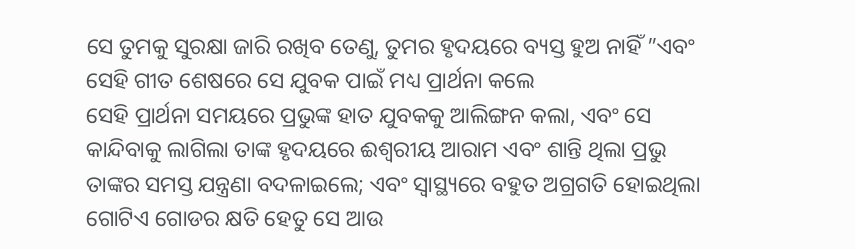ସେ ତୁମକୁ ସୁରକ୍ଷା ଜାରି ରଖିବ ତେଣୁ, ତୁମର ହୃଦୟରେ ବ୍ୟସ୍ତ ହୁଅ ନାହିଁ ”ଏବଂ ସେହି ଗୀତ ଶେଷରେ ସେ ଯୁବକ ପାଇଁ ମଧ୍ୟ ପ୍ରାର୍ଥନା କଲେ
ସେହି ପ୍ରାର୍ଥନା ସମୟରେ ପ୍ରଭୁଙ୍କ ହାତ ଯୁବକକୁ ଆଲିଙ୍ଗନ କଲା, ଏବଂ ସେ କାନ୍ଦିବାକୁ ଲାଗିଲା ତାଙ୍କ ହୃଦୟରେ ଈଶ୍ୱରୀୟ ଆରାମ ଏବଂ ଶାନ୍ତି ଥିଲା ପ୍ରଭୁ ତାଙ୍କର ସମସ୍ତ ଯନ୍ତ୍ରଣା ବଦଳାଇଲେ; ଏବଂ ସ୍ୱାସ୍ଥ୍ୟରେ ବହୁତ ଅଗ୍ରଗତି ହୋଇଥିଲା ଗୋଟିଏ ଗୋଡର କ୍ଷତି ହେତୁ ସେ ଆଉ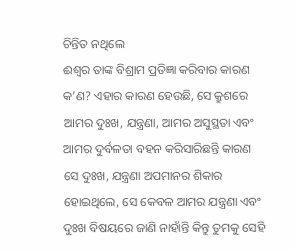ଚିନ୍ତିତ ନଥିଲେ
ଈଶ୍ବର ତାଙ୍କ ବିଶ୍ରାମ ପ୍ରତିଜ୍ଞା କରିବାର କାରଣ କ’ଣ? ଏହାର କାରଣ ହେଉଛି, ସେ କ୍ରୁଶରେ ଆମର ଦୁଃଖ, ଯନ୍ତ୍ରଣା, ଆମର ଅସୁସ୍ଥତା ଏବଂ ଆମର ଦୁର୍ବଳତା ବହନ କରିସାରିଛନ୍ତି କାରଣ ସେ ଦୁଃଖ, ଯନ୍ତ୍ରଣା ଅପମାନର ଶିକାର ହୋଇଥିଲେ, ସେ କେବଳ ଆମର ଯନ୍ତ୍ରଣା ଏବଂ ଦୁଃଖ ବିଷୟରେ ଜାଣି ନାହାଁନ୍ତି କିନ୍ତୁ ତୁମକୁ ସେହି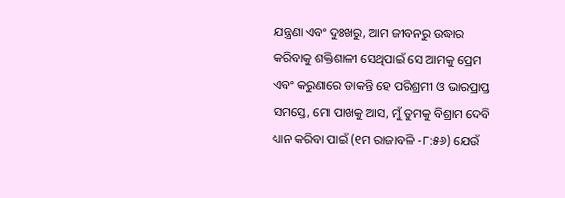ଯନ୍ତ୍ରଣା ଏବଂ ଦୁଃଖରୁ, ଆମ ଜୀବନରୁ ଉଦ୍ଧାର କରିବାକୁ ଶକ୍ତିଶାଳୀ ସେଥିପାଇଁ ସେ ଆମକୁ ପ୍ରେମ ଏବଂ କରୁଣାରେ ଡାକନ୍ତି ହେ ପରିଶ୍ରମୀ ଓ ଭାରପ୍ରାପ୍ତ ସମସ୍ତେ, ମୋ ପାଖକୁ ଆସ, ମୁଁ ତୁମକୁ ବିଶ୍ରାମ ଦେବି
ଧ୍ୟାନ କରିବା ପାଇଁ (୧ମ ରାଜାବଳି -୮:୫୬) ଯେଉଁ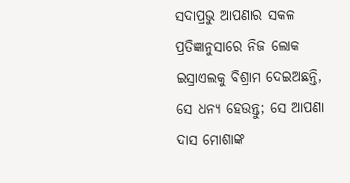ସଦାପ୍ରଭୁ ଆପଣାର ସକଳ ପ୍ରତିଜ୍ଞାନୁସାରେ ନିଜ ଲୋକ ଇସ୍ରାଏଲକୁ ବିଶ୍ରାମ ଦେଇଅଛନ୍ତି, ସେ ଧନ୍ୟ ହେଉନ୍ତୁ; ସେ ଆପଣା ଦାସ ମୋଶାଙ୍କ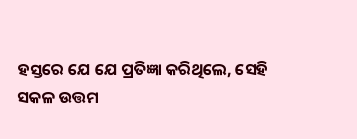ହସ୍ତରେ ଯେ ଯେ ପ୍ରତିଜ୍ଞା କରିଥିଲେ, ସେହି ସକଳ ଉତ୍ତମ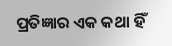ପ୍ରତିଜ୍ଞାର ଏକ କଥା ହିଁ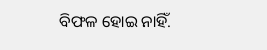ବିଫଳ ହୋଇ ନାହିଁ.